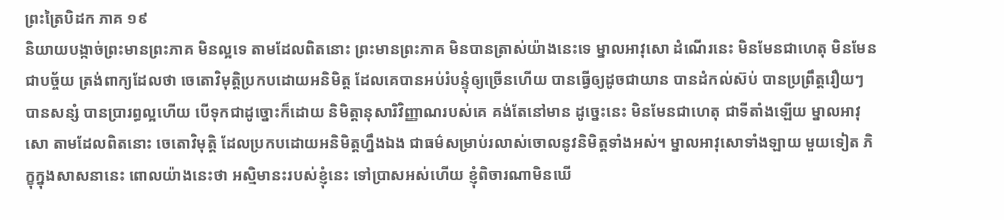ព្រះត្រៃបិដក ភាគ ១៩
និយាយបង្កាច់ព្រះមានព្រះភាគ មិនល្អទេ តាមដែលពិតនោះ ព្រះមានព្រះភាគ មិនបានត្រាស់យ៉ាងនេះទេ ម្នាលអាវុសោ ដំណើរនេះ មិនមែនជាហេតុ មិនមែនជាបច្ច័យ ត្រង់ពាក្យដែលថា ចេតោវិមុត្តិប្រកបដោយអនិមិត្ត ដែលគេបានអប់រំបន្ទុំឲ្យច្រើនហើយ បានធ្វើឲ្យដូចជាយាន បានដំកល់ស៊ប់ បានប្រព្រឹត្តរឿយៗ បានសន្សំ បានប្រារព្ធល្អហើយ បើទុកជាដូច្នោះក៏ដោយ និមិត្តានុសារិវិញ្ញាណរបស់គេ គង់តែនៅមាន ដូច្នេះនេះ មិនមែនជាហេតុ ជាទីតាំងឡើយ ម្នាលអាវុសោ តាមដែលពិតនោះ ចេតោវិមុត្តិ ដែលប្រកបដោយអនិមិត្តហ្នឹងឯង ជាធម៌សម្រាប់រលាស់ចោលនូវនិមិត្តទាំងអស់។ ម្នាលអាវុសោទាំងឡាយ មួយទៀត ភិក្ខុក្នុងសាសនានេះ ពោលយ៉ាងនេះថា អស្មិមានះរបស់ខ្ញុំនេះ ទៅប្រាសអស់ហើយ ខ្ញុំពិចារណាមិនឃើ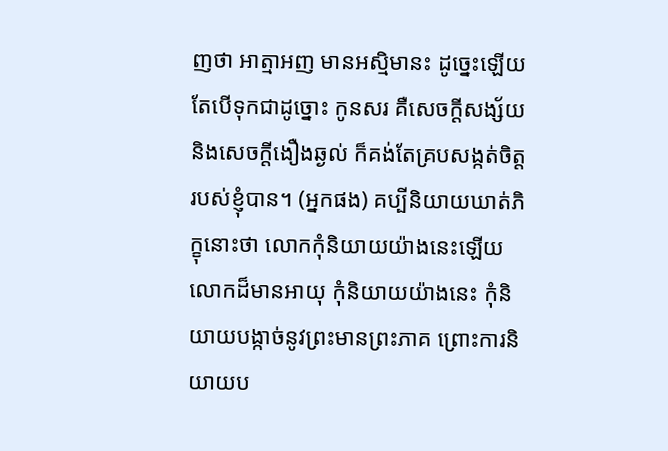ញថា អាត្មាអញ មានអស្មិមានះ ដូច្នេះឡើយ តែបើទុកជាដូច្នោះ កូនសរ គឺសេចក្តីសង្ស័យ និងសេចក្តីងឿងឆ្ងល់ ក៏គង់តែគ្របសង្កត់ចិត្តរបស់ខ្ញុំបាន។ (អ្នកផង) គប្បីនិយាយឃាត់ភិក្ខុនោះថា លោកកុំនិយាយយ៉ាងនេះឡើយ លោកដ៏មានអាយុ កុំនិយាយយ៉ាងនេះ កុំនិយាយបង្កាច់នូវព្រះមានព្រះភាគ ព្រោះការនិយាយប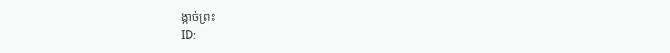ង្កាច់ព្រះ
ID: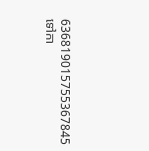636819015755367845
ទៅកា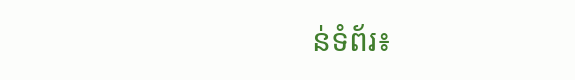ន់ទំព័រ៖